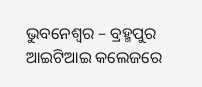ଭୁବନେଶ୍ୱର – ବ୍ରହ୍ମପୁର ଆଇଟିଆଇ କଲେଜରେ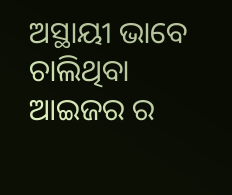ଅସ୍ଥାୟୀ ଭାବେ ଚାଲିଥିବା ଆଇଜର ର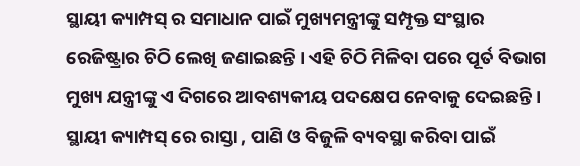ସ୍ଥାୟୀ କ୍ୟାମ୍ପସ୍ ର ସମାଧାନ ପାଇଁ ମୁଖ୍ୟମନ୍ତ୍ରୀଙ୍କୁ ସମ୍ପୃକ୍ତ ସଂସ୍ଥାର ରେଜିଷ୍ଟ୍ରାର ଚିଠି ଲେଖି ଜଣାଇଛନ୍ତି । ଏହି ଚିଠି ମିଳିବା ପରେ ପୂର୍ତ ବିଭାଗ ମୁଖ୍ୟ ଯନ୍ତ୍ରୀଙ୍କୁ ଏ ଦିଗରେ ଆବଶ୍ୟକୀୟ ପଦକ୍ଷେପ ନେବାକୁ ଦେଇଛନ୍ତି । ସ୍ଥାୟୀ କ୍ୟାମ୍ପସ୍ ରେ ରାସ୍ତା , ପାଣି ଓ ବିଜୁଳି ବ୍ୟବସ୍ଥା କରିବା ପାଇଁ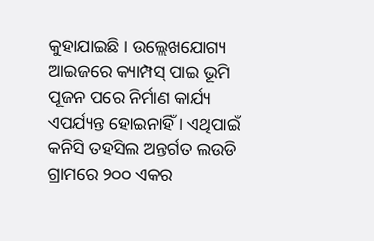କୁହାଯାଇଛି । ଉଲ୍ଲେଖଯୋଗ୍ୟ ଆଇଜରେ କ୍ୟାମ୍ପସ୍ ପାଇ ଭୂମି ପୂଜନ ପରେ ନିର୍ମାଣ କାର୍ଯ୍ୟ ଏପର୍ଯ୍ୟନ୍ତ ହୋଇନାହିଁ । ଏଥିପାଇଁ କନିସି ତହସିଲ ଅନ୍ତର୍ଗତ ଲଉଡି ଗ୍ରାମରେ ୨୦୦ ଏକର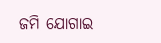ଜମି ଯୋଗାଇ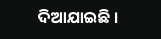ଦିଆଯାଇଛି ।